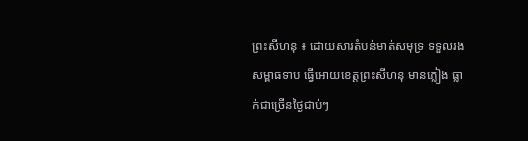ព្រះសីហនុ ៖ ដោយសារតំបន់មាត់សមុទ្រ ទទួលរងសម្ពាធទាប ធ្វើអោយខេត្តព្រះសីហនុ មានភ្លៀង ធ្លាក់ជាច្រើនថ្ងៃជាប់ៗ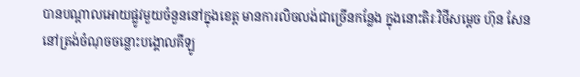បានបណ្តាលអោយផ្លូវមួយចំនួននៅក្នុងខេត្ត មានការលិចលង់ជាច្រើនកន្លែង ក្នុងនោះតិរៈវិថីសម្តេច ហ៊ុន សែន នៅត្រង់ចំណុចចន្លោះបង្គោលគីឡូ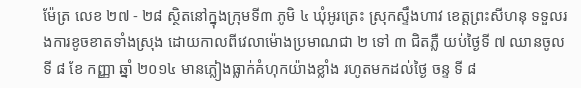ម៉ែត្រ លេខ ២៧ - ២៨ ស្ថិតនៅក្នុងក្រុមទី៣ ភូមិ ៤ ឃុំអូរត្រេះ ស្រុកស្ទឹងហាវ ខេត្តព្រះសីហនុ ទទួលរងការខូចខាតទាំងស្រុង ដោយកាលពីវេលាម៉ោងប្រមាណជា ២ ទៅ ៣ ជិតភ្លឺ យប់ថ្ងៃទី ៧ ឈានចូលទី ៨ ខែ កញ្ញា ឆ្នាំ ២០១៤ មានភ្លៀងធ្លាក់គំហុកយ៉ាងខ្លាំង រហូតមកដល់ថ្ងៃ ចន្ទ ទី ៨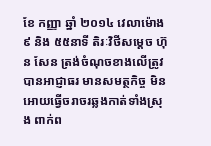ខែ កញ្ញា ឆ្នាំ ២០១៤ វេលាម៉ោង ៩ និង ៥៥នាទី តិរៈវិថីសម្តេច ហ៊ុន សែន ត្រង់ចំណុចខាងលើត្រូវបានអាជ្ញាធរ មានសមត្ថកិច្ច មិនអោយធ្វើចរាចរឆ្លងកាត់ទាំងស្រុង ពាក់ព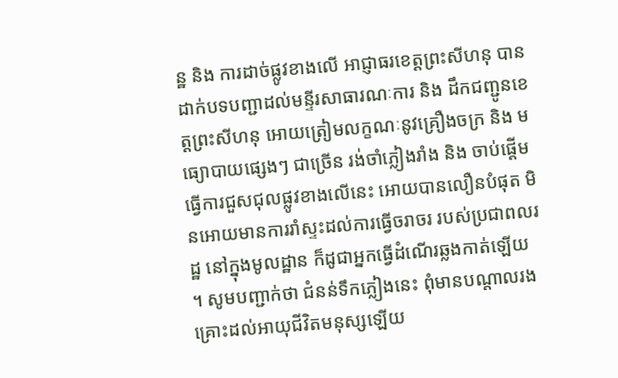ន្ឋ និង ការដាច់ផ្លូវខាងលើ អាជ្ញាធរខេត្តព្រះសីហនុ បានដាក់បទបញ្ជាដល់មន្ទីរសាធារណៈការ និង ដឹកជញ្ជូនខេត្តព្រះសីហនុ អោយត្រៀមលក្ខណៈនូវគ្រឿងចក្រ និង មធ្យោបាយផ្សេងៗ ជាច្រើន រង់ចាំភ្លៀងរាំង និង ចាប់ផ្តើមធ្វើការជួសជុលផ្លូវខាងលើនេះ អោយបានលឿនបំផុត មិនអោយមានការរាំស្ទះដល់ការធ្វើចរាចរ របស់ប្រជាពលរដ្ឋ នៅក្នុងមូលដ្ឋាន ក៏ដូជាអ្នកធ្វើដំណើរឆ្លងកាត់ឡើយ ។ សូមបញ្ជាក់ថា ជំនន់ទឹកភ្លៀងនេះ ពុំមានបណ្តាលរងគ្រោះដល់អាយុជីវិតមនុស្សឡើយ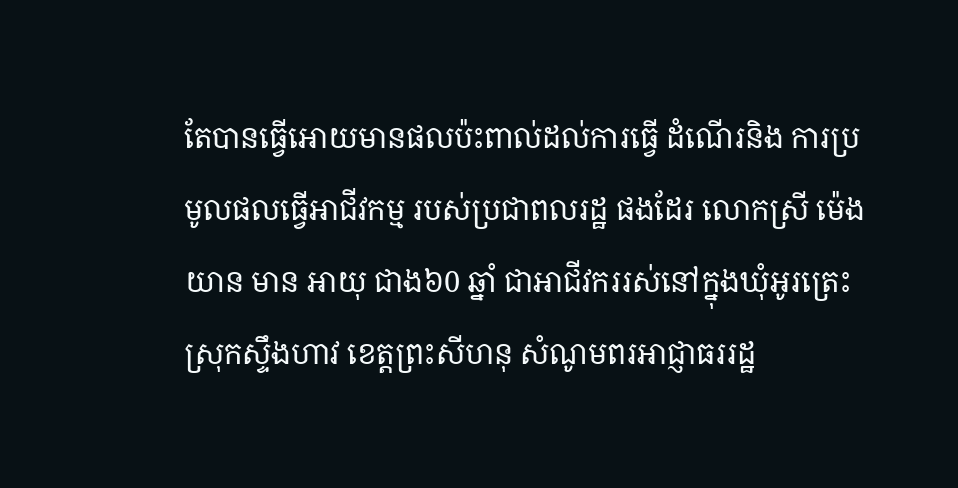តែបានធ្វើអោយមានផលប៉ះពាល់ដល់ការធ្វើ ដំណើរនិង ការប្រមូលផលធ្វើអាជីវកម្ម របស់ប្រជាពលរដ្ឋ ផងដែរ លោកស្រី ម៉េង យាន មាន អាយុ ជាង៦0 ឆ្នាំ ជាអាជីវកររស់នៅក្នុងឃុំអូរត្រេះស្រុកស្ទឹងហាវ ខេត្តព្រះសីហនុ សំណូមពរអាជ្ញាធររដ្ឋ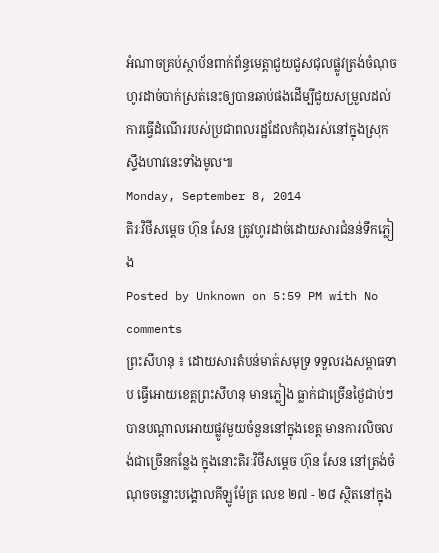អំណាចគ្រប់ស្ថាប័នពាក់ព័ន្ធមេត្តាជួយជួសជុលផ្លូវត្រង់ចំណុចហូរដាច់បាក់ស្រត់នេះឲ្យបានឆាប់ផងដើម្បីជួយសម្រួលដល់ការធ្វើដំណើររបស់ប្រជាពលរដ្ឋដែលកំពុងរស់នៅក្នុងស្រុកស្ទឹងហាវនេះទាំងមូល៕
Monday, September 8, 2014
តិរៈវិថីសម្តេច ហ៊ុន សែន ត្រូវហូរដាច់ដោយសារជំនន់ទឹកភ្លៀង
Posted by Unknown on 5:59 PM with No comments
ព្រះសីហនុ ៖ ដោយសារតំបន់មាត់សមុទ្រ ទទួលរងសម្ពាធទាប ធ្វើអោយខេត្តព្រះសីហនុ មានភ្លៀង ធ្លាក់ជាច្រើនថ្ងៃជាប់ៗ បានបណ្តាលអោយផ្លូវមួយចំនួននៅក្នុងខេត្ត មានការលិចលង់ជាច្រើនកន្លែង ក្នុងនោះតិរៈវិថីសម្តេច ហ៊ុន សែន នៅត្រង់ចំណុចចន្លោះបង្គោលគីឡូម៉ែត្រ លេខ ២៧ - ២៨ ស្ថិតនៅក្នុង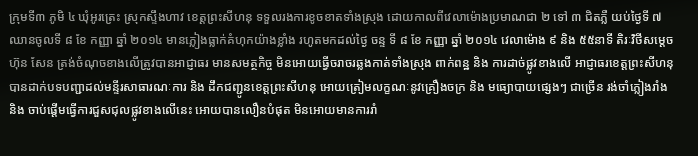ក្រុមទី៣ ភូមិ ៤ ឃុំអូរត្រេះ ស្រុកស្ទឹងហាវ ខេត្តព្រះសីហនុ ទទួលរងការខូចខាតទាំងស្រុង ដោយកាលពីវេលាម៉ោងប្រមាណជា ២ ទៅ ៣ ជិតភ្លឺ យប់ថ្ងៃទី ៧ ឈានចូលទី ៨ ខែ កញ្ញា ឆ្នាំ ២០១៤ មានភ្លៀងធ្លាក់គំហុកយ៉ាងខ្លាំង រហូតមកដល់ថ្ងៃ ចន្ទ ទី ៨ ខែ កញ្ញា ឆ្នាំ ២០១៤ វេលាម៉ោង ៩ និង ៥៥នាទី តិរៈវិថីសម្តេច ហ៊ុន សែន ត្រង់ចំណុចខាងលើត្រូវបានអាជ្ញាធរ មានសមត្ថកិច្ច មិនអោយធ្វើចរាចរឆ្លងកាត់ទាំងស្រុង ពាក់ពន្ឋ និង ការដាច់ផ្លូវខាងលើ អាជ្ញាធរខេត្តព្រះសីហនុ បានដាក់បទបញ្ជាដល់មន្ទីរសាធារណៈការ និង ដឹកជញ្ជូនខេត្តព្រះសីហនុ អោយត្រៀមលក្ខណៈនូវគ្រឿងចក្រ និង មធ្យោបាយផ្សេងៗ ជាច្រើន រង់ចាំភ្លៀងរាំង និង ចាប់ផ្តើមធ្វើការជួសជុលផ្លូវខាងលើនេះ អោយបានលឿនបំផុត មិនអោយមានការរាំ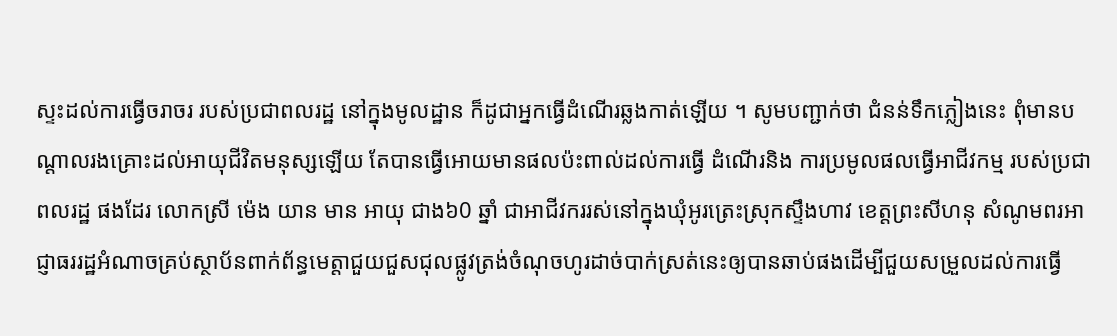ស្ទះដល់ការធ្វើចរាចរ របស់ប្រជាពលរដ្ឋ នៅក្នុងមូលដ្ឋាន ក៏ដូជាអ្នកធ្វើដំណើរឆ្លងកាត់ឡើយ ។ សូមបញ្ជាក់ថា ជំនន់ទឹកភ្លៀងនេះ ពុំមានបណ្តាលរងគ្រោះដល់អាយុជីវិតមនុស្សឡើយ តែបានធ្វើអោយមានផលប៉ះពាល់ដល់ការធ្វើ ដំណើរនិង ការប្រមូលផលធ្វើអាជីវកម្ម របស់ប្រជាពលរដ្ឋ ផងដែរ លោកស្រី ម៉េង យាន មាន អាយុ ជាង៦0 ឆ្នាំ ជាអាជីវកររស់នៅក្នុងឃុំអូរត្រេះស្រុកស្ទឹងហាវ ខេត្តព្រះសីហនុ សំណូមពរអាជ្ញាធររដ្ឋអំណាចគ្រប់ស្ថាប័នពាក់ព័ន្ធមេត្តាជួយជួសជុលផ្លូវត្រង់ចំណុចហូរដាច់បាក់ស្រត់នេះឲ្យបានឆាប់ផងដើម្បីជួយសម្រួលដល់ការធ្វើ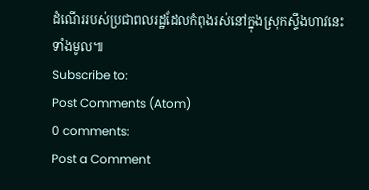ដំណើររបស់ប្រជាពលរដ្ឋដែលកំពុងរស់នៅក្នុងស្រុកស្ទឹងហាវនេះទាំងមូល៕
Subscribe to:
Post Comments (Atom)
0 comments:
Post a Comment